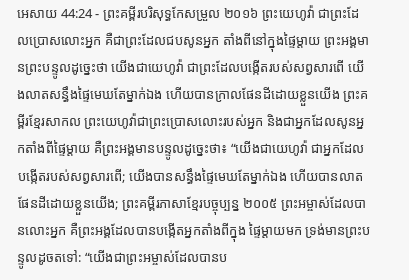អេសាយ 44:24 - ព្រះគម្ពីរបរិសុទ្ធកែសម្រួល ២០១៦ ព្រះយេហូវ៉ា ជាព្រះដែលប្រោសលោះអ្នក គឺជាព្រះដែលជបសូនអ្នក តាំងពីនៅក្នុងផ្ទៃម្តាយ ព្រះអង្គមានព្រះបន្ទូលដូច្នេះថា យើងជាយេហូវ៉ា ជាព្រះដែលបង្កើតរបស់សព្វសារពើ យើងលាតសន្ធឹងផ្ទៃមេឃតែម្នាក់ឯង ហើយបានក្រាលផែនដីដោយខ្លួនយើង ព្រះគម្ពីរខ្មែរសាកល ព្រះយេហូវ៉ាជាព្រះប្រោសលោះរបស់អ្នក និងជាអ្នកដែលសូនអ្នកតាំងពីផ្ទៃម្ដាយ គឺព្រះអង្គមានបន្ទូលដូច្នេះថា៖ “យើងជាយេហូវ៉ា ជាអ្នកដែលបង្កើតរបស់សព្វសារពើ; យើងបានសន្ធឹងផ្ទៃមេឃតែម្នាក់ឯង ហើយបានលាតផែនដីដោយខ្លួនយើង; ព្រះគម្ពីរភាសាខ្មែរបច្ចុប្បន្ន ២០០៥ ព្រះអម្ចាស់ដែលបានលោះអ្នក គឺព្រះអង្គដែលបានបង្កើតអ្នកតាំងពីក្នុង ផ្ទៃម្ដាយមក ទ្រង់មានព្រះបន្ទូលដូចតទៅ: “យើងជាព្រះអម្ចាស់ដែលបានប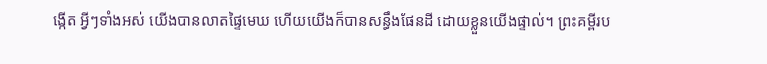ង្កើត អ្វីៗទាំងអស់ យើងបានលាតផ្ទៃមេឃ ហើយយើងក៏បានសន្ធឹងផែនដី ដោយខ្លួនយើងផ្ទាល់។ ព្រះគម្ពីរប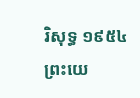រិសុទ្ធ ១៩៥៤ ព្រះយេ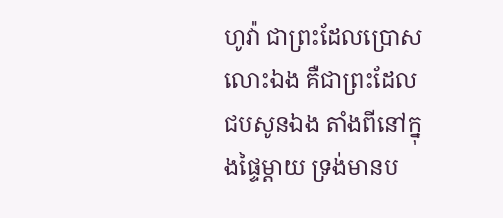ហូវ៉ា ជាព្រះដែលប្រោសលោះឯង គឺជាព្រះដែលជបសូនឯង តាំងពីនៅក្នុងផ្ទៃម្តាយ ទ្រង់មានប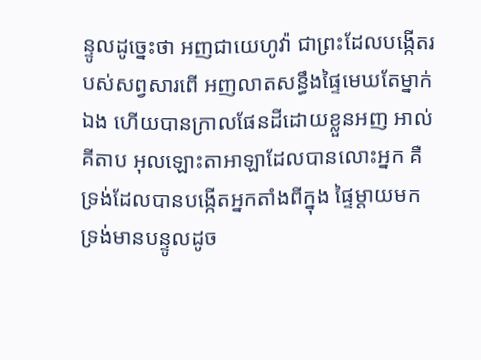ន្ទូលដូច្នេះថា អញជាយេហូវ៉ា ជាព្រះដែលបង្កើតរបស់សព្វសារពើ អញលាតសន្ធឹងផ្ទៃមេឃតែម្នាក់ឯង ហើយបានក្រាលផែនដីដោយខ្លួនអញ អាល់គីតាប អុលឡោះតាអាឡាដែលបានលោះអ្នក គឺទ្រង់ដែលបានបង្កើតអ្នកតាំងពីក្នុង ផ្ទៃម្ដាយមក ទ្រង់មានបន្ទូលដូច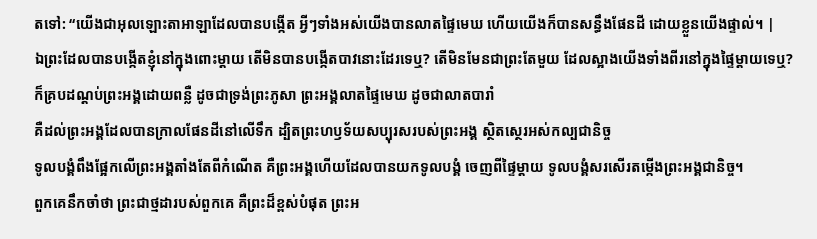តទៅ: “យើងជាអុលឡោះតាអាឡាដែលបានបង្កើត អ្វីៗទាំងអស់យើងបានលាតផ្ទៃមេឃ ហើយយើងក៏បានសន្ធឹងផែនដី ដោយខ្លួនយើងផ្ទាល់។ |
ឯព្រះដែលបានបង្កើតខ្ញុំនៅក្នុងពោះម្តាយ តើមិនបានបង្កើតបាវនោះដែរទេឬ? តើមិនមែនជាព្រះតែមួយ ដែលស្អាងយើងទាំងពីរនៅក្នុងផ្ទៃម្តាយទេឬ?
ក៏គ្របដណ្ដប់ព្រះអង្គដោយពន្លឺ ដូចជាទ្រង់ព្រះភូសា ព្រះអង្គលាតផ្ទៃមេឃ ដូចជាលាតបារាំ
គឺដល់ព្រះអង្គដែលបានក្រាលផែនដីនៅលើទឹក ដ្បិតព្រះហឫទ័យសប្បុរសរបស់ព្រះអង្គ ស្ថិតស្ថេរអស់កល្បជានិច្ច
ទូលបង្គំពឹងផ្អែកលើព្រះអង្គតាំងតែពីកំណើត គឺព្រះអង្គហើយដែលបានយកទូលបង្គំ ចេញពីផ្ទៃម្តាយ ទូលបង្គំសរសើរតម្កើងព្រះអង្គជានិច្ច។
ពួកគេនឹកចាំថា ព្រះជាថ្មដារបស់ពួកគេ គឺព្រះដ៏ខ្ពស់បំផុត ព្រះអ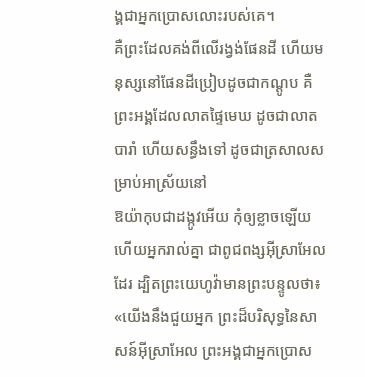ង្គជាអ្នកប្រោសលោះរបស់គេ។
គឺព្រះដែលគង់ពីលើរង្វង់ផែនដី ហើយមនុស្សនៅផែនដីប្រៀបដូចជាកណ្តូប គឺព្រះអង្គដែលលាតផ្ទៃមេឃ ដូចជាលាតបារាំ ហើយសន្ធឹងទៅ ដូចជាត្រសាលសម្រាប់អាស្រ័យនៅ
ឱយ៉ាកុបជាដង្កូវអើយ កុំឲ្យខ្លាចឡើយ ហើយអ្នករាល់គ្នា ជាពូជពង្សអ៊ីស្រាអែលដែរ ដ្បិតព្រះយេហូវ៉ាមានព្រះបន្ទូលថា៖ «យើងនឹងជួយអ្នក ព្រះដ៏បរិសុទ្ធនៃសាសន៍អ៊ីស្រាអែល ព្រះអង្គជាអ្នកប្រោស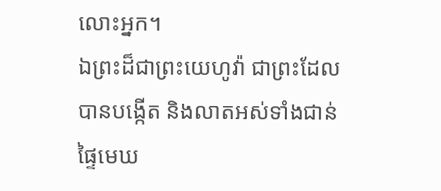លោះអ្នក។
ឯព្រះដ៏ជាព្រះយេហូវ៉ា ជាព្រះដែលបានបង្កើត និងលាតអស់ទាំងជាន់ផ្ទៃមេឃ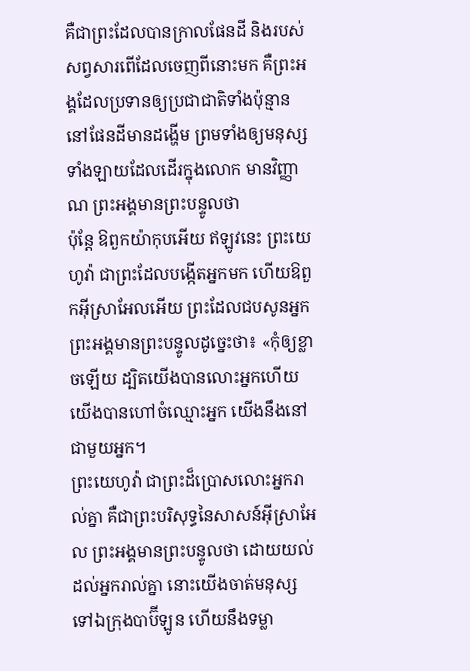គឺជាព្រះដែលបានក្រាលផែនដី និងរបស់សព្វសារពើដែលចេញពីនោះមក គឺព្រះអង្គដែលប្រទានឲ្យប្រជាជាតិទាំងប៉ុន្មាន នៅផែនដីមានដង្ហើម ព្រមទាំងឲ្យមនុស្សទាំងឡាយដែលដើរក្នុងលោក មានវិញ្ញាណ ព្រះអង្គមានព្រះបន្ទូលថា
ប៉ុន្តែ ឱពួកយ៉ាកុបអើយ ឥឡូវនេះ ព្រះយេហូវ៉ា ជាព្រះដែលបង្កើតអ្នកមក ហើយឱពួកអ៊ីស្រាអែលអើយ ព្រះដែលជបសូនអ្នក ព្រះអង្គមានព្រះបន្ទូលដូច្នេះថា៖ «កុំឲ្យខ្លាចឡើយ ដ្បិតយើងបានលោះអ្នកហើយ យើងបានហៅចំឈ្មោះអ្នក យើងនឹងនៅជាមួយអ្នក។
ព្រះយេហូវ៉ា ជាព្រះដ៏ប្រោសលោះអ្នករាល់គ្នា គឺជាព្រះបរិសុទ្ធនៃសាសន៍អ៊ីស្រាអែល ព្រះអង្គមានព្រះបន្ទូលថា ដោយយល់ដល់អ្នករាល់គ្នា នោះយើងចាត់មនុស្សទៅឯក្រុងបាប៊ីឡូន ហើយនឹងទម្លា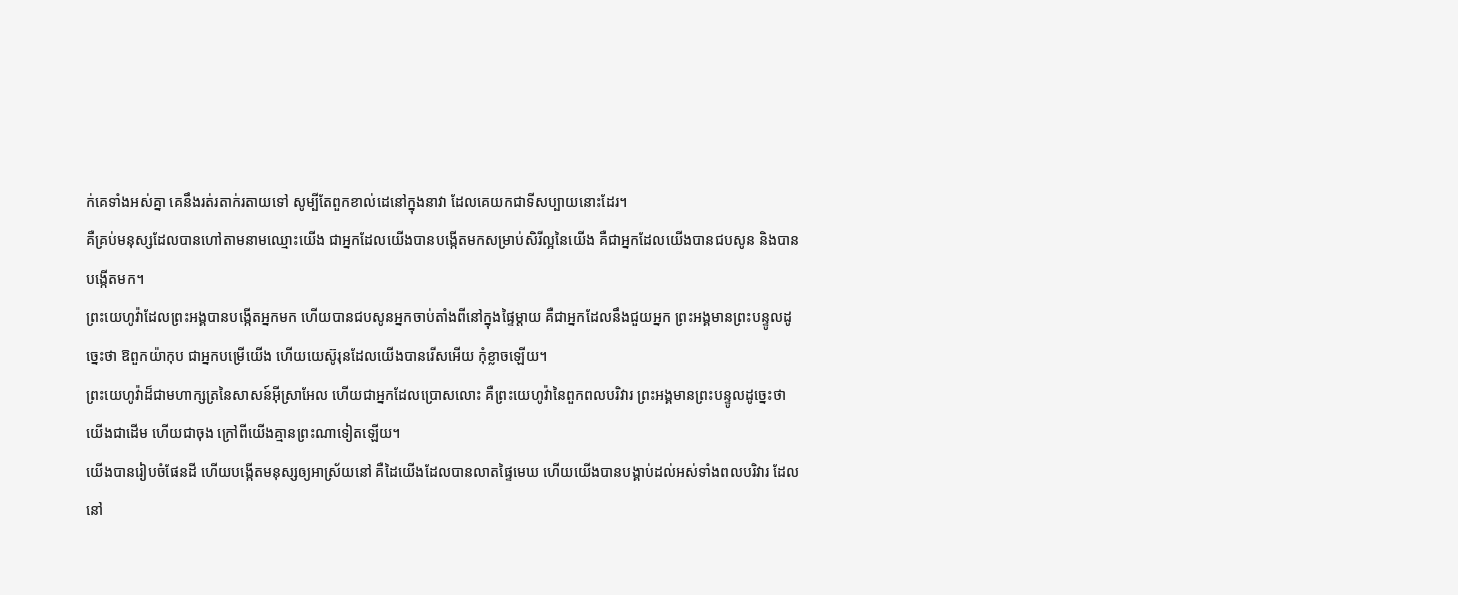ក់គេទាំងអស់គ្នា គេនឹងរត់រតាក់រតាយទៅ សូម្បីតែពួកខាល់ដេនៅក្នុងនាវា ដែលគេយកជាទីសប្បាយនោះដែរ។
គឺគ្រប់មនុស្សដែលបានហៅតាមនាមឈ្មោះយើង ជាអ្នកដែលយើងបានបង្កើតមកសម្រាប់សិរីល្អនៃយើង គឺជាអ្នកដែលយើងបានជបសូន និងបានបង្កើតមក។
ព្រះយេហូវ៉ាដែលព្រះអង្គបានបង្កើតអ្នកមក ហើយបានជបសូនអ្នកចាប់តាំងពីនៅក្នុងផ្ទៃម្តាយ គឺជាអ្នកដែលនឹងជួយអ្នក ព្រះអង្គមានព្រះបន្ទូលដូច្នេះថា ឱពួកយ៉ាកុប ជាអ្នកបម្រើយើង ហើយយេស៊ូរុនដែលយើងបានរើសអើយ កុំខ្លាចឡើយ។
ព្រះយេហូវ៉ាដ៏ជាមហាក្សត្រនៃសាសន៍អ៊ីស្រាអែល ហើយជាអ្នកដែលប្រោសលោះ គឺព្រះយេហូវ៉ានៃពួកពលបរិវារ ព្រះអង្គមានព្រះបន្ទូលដូច្នេះថា យើងជាដើម ហើយជាចុង ក្រៅពីយើងគ្មានព្រះណាទៀតឡើយ។
យើងបានរៀបចំផែនដី ហើយបង្កើតមនុស្សឲ្យអាស្រ័យនៅ គឺដៃយើងដែលបានលាតផ្ទៃមេឃ ហើយយើងបានបង្គាប់ដល់អស់ទាំងពលបរិវារ ដែលនៅ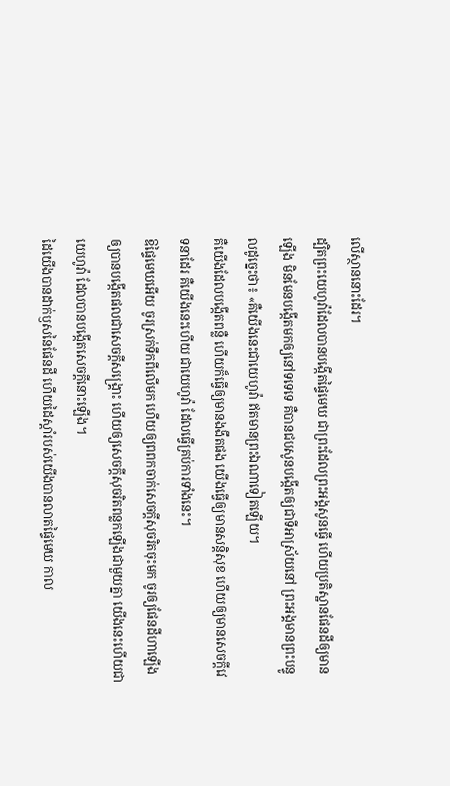លើស្ថាននោះដែរ។
ដ្បិតព្រះយេហូវ៉ាដែលបានបង្កើតផ្ទៃមេឃ ជាព្រះដែលព្រះអង្គសូនធ្វើ ហើយប្រតិស្ឋានផែនដីឲ្យមានឡើង មិនមែនបង្កើតមកឲ្យនៅទទេទេ គឺបានជបសូនបង្កើតឲ្យជាទីអាស្រ័យនៅ ព្រះអង្គមានព្រះបន្ទូលដូច្នេះថា៖ «គឺយើងនេះជាយេហូវ៉ា ឥតមានព្រះឯណាទៀតឡើយ។
គឺយើងដែលបង្កើតពន្លឺ ហើយក៏ធ្វើឲ្យមានងងឹតផង យើងធ្វើឲ្យមានសន្តិសុខ ហើយឲ្យមានសេចក្ដីវេទនាដែរ គឺយើងនេះហើយ ជាយេហូវ៉ា ដែលធ្វើគ្រប់ការទាំងនេះ។
ឱផ្ទៃមេឃអើយ ចូរស្រក់ទឹកពីលើមក ហើយឲ្យពពកចាក់សេចក្ដីសុចរិតចុះមក ចូរឲ្យផែនដីហាឡើង ឲ្យបានបង្កើតផលជាសេចក្ដីសង្គ្រោះ ហើយឲ្យសេចក្ដីសុចរិតពន្លកឡើងជាមួយគ្នា យើងនេះហើយជាយេហូវ៉ា ដែលបានបង្កើតសេចក្ដីនោះឡើង។
ដៃយើងបានដាក់ឫសនៃផែនដី ហើយដៃស្តាំរបស់យើងបានលាតផ្ទៃមេឃ កាល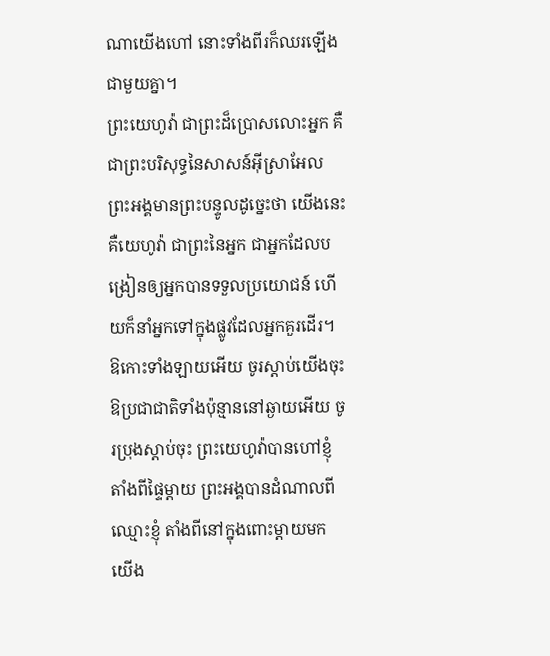ណាយើងហៅ នោះទាំងពីរក៏ឈរឡើងជាមួយគ្នា។
ព្រះយេហូវ៉ា ជាព្រះដ៏ប្រោសលោះអ្នក គឺជាព្រះបរិសុទ្ធនៃសាសន៍អ៊ីស្រាអែល ព្រះអង្គមានព្រះបន្ទូលដូច្នេះថា យើងនេះ គឺយេហូវ៉ា ជាព្រះនៃអ្នក ជាអ្នកដែលបង្រៀនឲ្យអ្នកបានទទួលប្រយោជន៍ ហើយក៏នាំអ្នកទៅក្នុងផ្លូវដែលអ្នកគួរដើរ។
ឱកោះទាំងឡាយអើយ ចូរស្តាប់យើងចុះ ឱប្រជាជាតិទាំងប៉ុន្មាននៅឆ្ងាយអើយ ចូរប្រុងស្តាប់ចុះ ព្រះយេហូវ៉ាបានហៅខ្ញុំ តាំងពីផ្ទៃម្តាយ ព្រះអង្គបានដំណាលពីឈ្មោះខ្ញុំ តាំងពីនៅក្នុងពោះម្តាយមក
យើង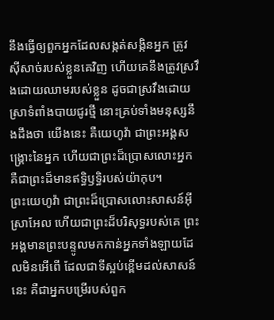នឹងធ្វើឲ្យពួកអ្នកដែលសង្កត់សង្កិនអ្នក ត្រូវស៊ីសាច់របស់ខ្លួនគេវិញ ហើយគេនឹងត្រូវស្រវឹងដោយឈាមរបស់ខ្លួន ដូចជាស្រវឹងដោយស្រាទំពាំងបាយជូរថ្មី នោះគ្រប់ទាំងមនុស្សនឹងដឹងថា យើងនេះ គឺយេហូវ៉ា ជាព្រះអង្គសង្គ្រោះនៃអ្នក ហើយជាព្រះដ៏ប្រោសលោះអ្នក គឺជាព្រះដ៏មានឥទ្ធិឫទ្ធិរបស់យ៉ាកុប។
ព្រះយេហូវ៉ា ជាព្រះដ៏ប្រោសលោះសាសន៍អ៊ីស្រាអែល ហើយជាព្រះដ៏បរិសុទ្ធរបស់គេ ព្រះអង្គមានព្រះបន្ទូលមកកាន់អ្នកទាំងឡាយដែលមិនអើពើ ដែលជាទីស្អប់ខ្ពើមដល់សាសន៍នេះ គឺជាអ្នកបម្រើរបស់ពួក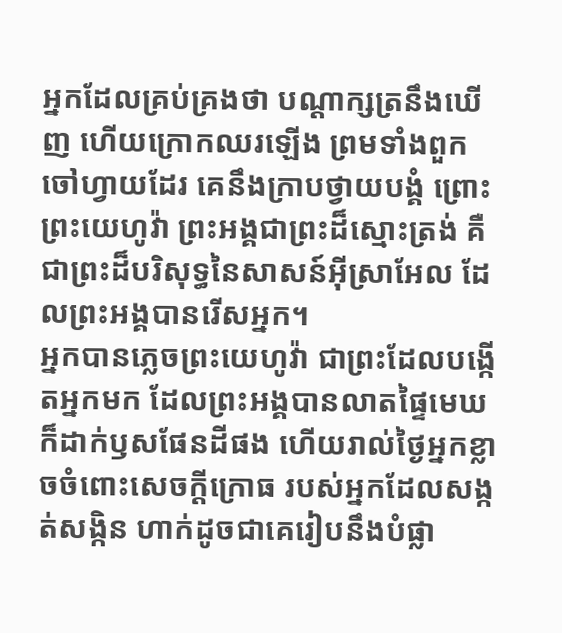អ្នកដែលគ្រប់គ្រងថា បណ្ដាក្សត្រនឹងឃើញ ហើយក្រោកឈរឡើង ព្រមទាំងពួកចៅហ្វាយដែរ គេនឹងក្រាបថ្វាយបង្គំ ព្រោះព្រះយេហូវ៉ា ព្រះអង្គជាព្រះដ៏ស្មោះត្រង់ គឺជាព្រះដ៏បរិសុទ្ធនៃសាសន៍អ៊ីស្រាអែល ដែលព្រះអង្គបានរើសអ្នក។
អ្នកបានភ្លេចព្រះយេហូវ៉ា ជាព្រះដែលបង្កើតអ្នកមក ដែលព្រះអង្គបានលាតផ្ទៃមេឃ ក៏ដាក់ឫសផែនដីផង ហើយរាល់ថ្ងៃអ្នកខ្លាចចំពោះសេចក្ដីក្រោធ របស់អ្នកដែលសង្កត់សង្កិន ហាក់ដូចជាគេរៀបនឹងបំផ្លា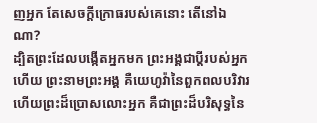ញអ្នក តែសេចក្ដីក្រោធរបស់គេនោះ តើនៅឯណា?
ដ្បិតព្រះដែលបង្កើតអ្នកមក ព្រះអង្គជាប្តីរបស់អ្នកហើយ ព្រះនាមព្រះអង្គ គឺយេហូវ៉ានៃពួកពលបរិវារ ហើយព្រះដ៏ប្រោសលោះអ្នក គឺជាព្រះដ៏បរិសុទ្ធនៃ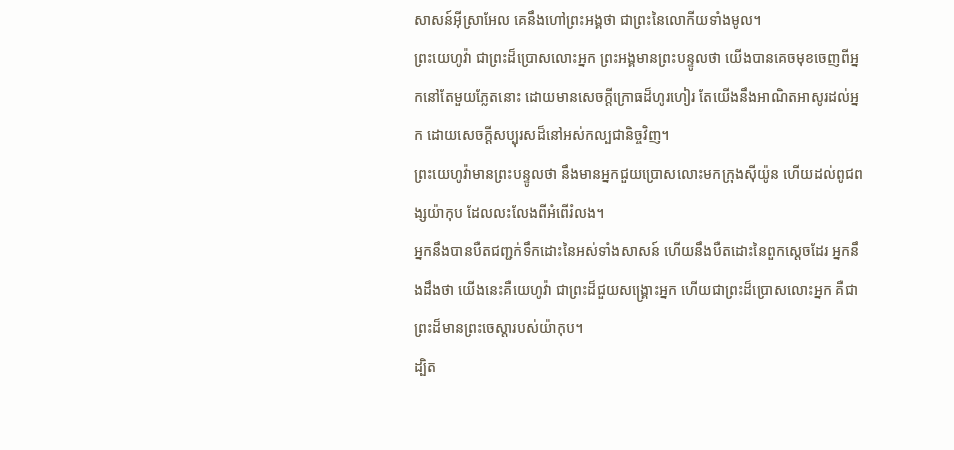សាសន៍អ៊ីស្រាអែល គេនឹងហៅព្រះអង្គថា ជាព្រះនៃលោកីយទាំងមូល។
ព្រះយេហូវ៉ា ជាព្រះដ៏ប្រោសលោះអ្នក ព្រះអង្គមានព្រះបន្ទូលថា យើងបានគេចមុខចេញពីអ្នកនៅតែមួយភ្លែតនោះ ដោយមានសេចក្ដីក្រោធដ៏ហូរហៀរ តែយើងនឹងអាណិតអាសូរដល់អ្នក ដោយសេចក្ដីសប្បុរសដ៏នៅអស់កល្បជានិច្ចវិញ។
ព្រះយេហូវ៉ាមានព្រះបន្ទូលថា នឹងមានអ្នកជួយប្រោសលោះមកក្រុងស៊ីយ៉ូន ហើយដល់ពូជពង្សយ៉ាកុប ដែលលះលែងពីអំពើរំលង។
អ្នកនឹងបានបឺតជញ្ជក់ទឹកដោះនៃអស់ទាំងសាសន៍ ហើយនឹងបឺតដោះនៃពួកស្តេចដែរ អ្នកនឹងដឹងថា យើងនេះគឺយេហូវ៉ា ជាព្រះដ៏ជួយសង្គ្រោះអ្នក ហើយជាព្រះដ៏ប្រោសលោះអ្នក គឺជាព្រះដ៏មានព្រះចេស្តារបស់យ៉ាកុប។
ដ្បិត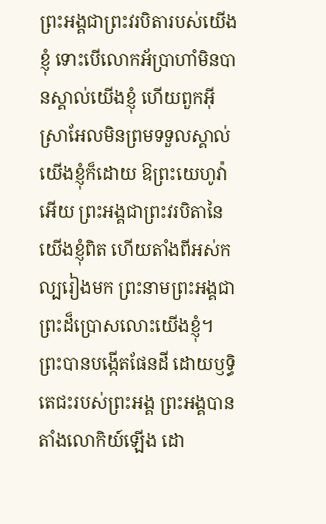ព្រះអង្គជាព្រះវរបិតារបស់យើងខ្ញុំ ទោះបើលោកអ័ប្រាហាំមិនបានស្គាល់យើងខ្ញុំ ហើយពួកអ៊ីស្រាអែលមិនព្រមទទួលស្គាល់យើងខ្ញុំក៏ដោយ ឱព្រះយេហូវ៉ាអើយ ព្រះអង្គជាព្រះវរបិតានៃយើងខ្ញុំពិត ហើយតាំងពីអស់កល្បរៀងមក ព្រះនាមព្រះអង្គជាព្រះដ៏ប្រោសលោះយើងខ្ញុំ។
ព្រះបានបង្កើតផែនដី ដោយឫទ្ធិតេជះរបស់ព្រះអង្គ ព្រះអង្គបានតាំងលោកិយ៍ឡើង ដោ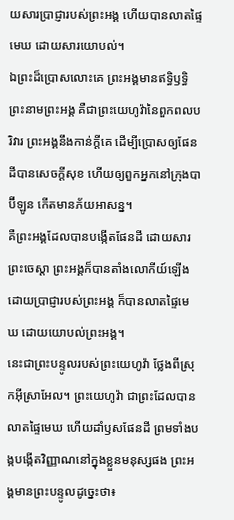យសារប្រាជ្ញារបស់ព្រះអង្គ ហើយបានលាតផ្ទៃមេឃ ដោយសារយោបល់។
ឯព្រះដ៏ប្រោសលោះគេ ព្រះអង្គមានឥទ្ធិឫទ្ធិ ព្រះនាមព្រះអង្គ គឺជាព្រះយេហូវ៉ានៃពួកពលបរិវារ ព្រះអង្គនឹងកាន់ក្ដីគេ ដើម្បីប្រោសឲ្យផែនដីបានសេចក្ដីសុខ ហើយឲ្យពួកអ្នកនៅក្រុងបាប៊ីឡូន កើតមានភ័យអាសន្ន។
គឺព្រះអង្គដែលបានបង្កើតផែនដី ដោយសារព្រះចេស្តា ព្រះអង្គក៏បានតាំងលោកីយ៍ឡើង ដោយប្រាជ្ញារបស់ព្រះអង្គ ក៏បានលាតផ្ទៃមេឃ ដោយយោបល់ព្រះអង្គ។
នេះជាព្រះបន្ទូលរបស់ព្រះយេហូវ៉ា ថ្លែងពីស្រុកអ៊ីស្រាអែល។ ព្រះយេហូវ៉ា ជាព្រះដែលបានលាតផ្ទៃមេឃ ហើយដាំឫសផែនដី ព្រមទាំងបង្កបង្កើតវិញ្ញាណនៅក្នុងខ្លួនមនុស្សផង ព្រះអង្គមានព្រះបន្ទូលដូច្នេះថា៖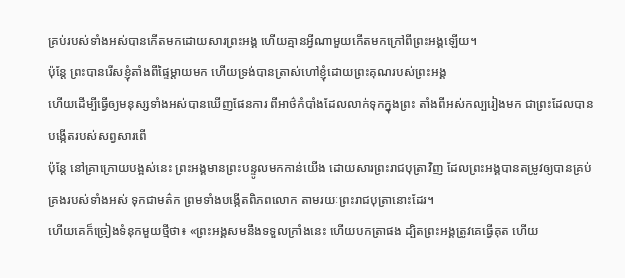គ្រប់របស់ទាំងអស់បានកើតមកដោយសារព្រះអង្គ ហើយគ្មានអ្វីណាមួយកើតមកក្រៅពីព្រះអង្គឡើយ។
ប៉ុន្តែ ព្រះបានរើសខ្ញុំតាំងពីផ្ទៃម្តាយមក ហើយទ្រង់បានត្រាស់ហៅខ្ញុំដោយព្រះគុណរបស់ព្រះអង្គ
ហើយដើម្បីធ្វើឲ្យមនុស្សទាំងអស់បានឃើញផែនការ ពីអាថ៌កំបាំងដែលលាក់ទុកក្នុងព្រះ តាំងពីអស់កល្បរៀងមក ជាព្រះដែលបានបង្កើតរបស់សព្វសារពើ
ប៉ុន្តែ នៅគ្រាក្រោយបង្អស់នេះ ព្រះអង្គមានព្រះបន្ទូលមកកាន់យើង ដោយសារព្រះរាជបុត្រាវិញ ដែលព្រះអង្គបានតម្រូវឲ្យបានគ្រប់គ្រងរបស់ទាំងអស់ ទុកជាមត៌ក ព្រមទាំងបង្កើតពិភពលោក តាមរយៈព្រះរាជបុត្រានោះដែរ។
ហើយគេក៏ច្រៀងទំនុកមួយថ្មីថា៖ «ព្រះអង្គសមនឹងទទួលក្រាំងនេះ ហើយបកត្រាផង ដ្បិតព្រះអង្គត្រូវគេធ្វើគុត ហើយ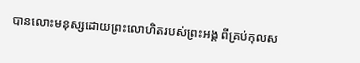បានលោះមនុស្សដោយព្រះលោហិតរបស់ព្រះអង្គ ពីគ្រប់កុលស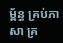ម្ព័ន្ធ គ្រប់ភាសា គ្រ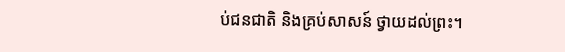ប់ជនជាតិ និងគ្រប់សាសន៍ ថ្វាយដល់ព្រះ។